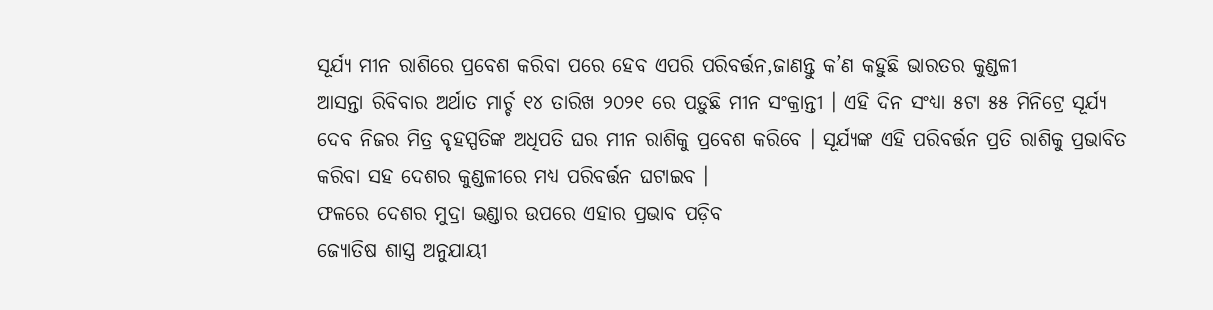ସୂର୍ଯ୍ୟ ମୀନ ରାଶିରେ ପ୍ରବେଶ କରିବା ପରେ ହେବ ଏପରି ପରିବର୍ତ୍ତନ,ଜାଣନ୍ତୁ କ’ଣ କହୁଛି ଭାରତର କୁଣ୍ଡଳୀ
ଆସନ୍ତା ରିବିବାର ଅର୍ଥାତ ମାର୍ଚ୍ଚ ୧୪ ତାରିଖ ୨୦୨୧ ରେ ପଡ଼ୁଛି ମୀନ ସଂକ୍ରାନ୍ତୀ । ଏହି ଦିନ ସଂଧ୍ୟା ୫ଟା ୫୫ ମିନିଟ୍ରେ ସୂର୍ଯ୍ୟ ଦେବ ନିଜର ମିତ୍ର ବୃହସ୍ପତିଙ୍କ ଅଧିପତି ଘର ମୀନ ରାଶିକୁ ପ୍ରବେଶ କରିବେ । ସୂର୍ଯ୍ୟଙ୍କ ଏହି ପରିବର୍ତ୍ତନ ପ୍ରତି ରାଶିକୁ ପ୍ରଭାବିତ କରିବା ସହ ଦେଶର କୁଣ୍ଡଳୀରେ ମଧ୍ୟ ପରିବର୍ତ୍ତନ ଘଟାଇବ ।
ଫଳରେ ଦେଶର ମୁଦ୍ରା ଭଣ୍ଡାର ଉପରେ ଏହାର ପ୍ରଭାବ ପଡ଼ିବ
ଜ୍ୟୋତିଷ ଶାସ୍ତ୍ର ଅନୁଯାୟୀ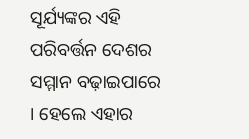ସୂର୍ଯ୍ୟଙ୍କର ଏହି ପରିବର୍ତ୍ତନ ଦେଶର ସମ୍ମାନ ବଢ଼ାଇପାରେ । ହେଲେ ଏହାର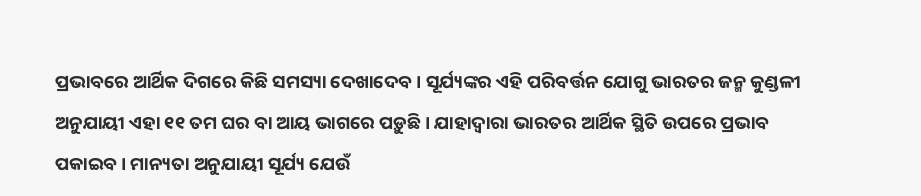ପ୍ରଭାବରେ ଆର୍ଥିକ ଦିଗରେ କିଛି ସମସ୍ୟା ଦେଖାଦେବ । ସୂର୍ଯ୍ୟଙ୍କର ଏହି ପରିବର୍ତ୍ତନ ଯୋଗୁ ଭାରତର ଜନ୍ମ କୁଣ୍ଡଳୀ ଅନୁଯାୟୀ ଏହା ୧୧ ତମ ଘର ବା ଆୟ ଭାଗରେ ପଡ଼ୁଛି । ଯାହାଦ୍ୱାରା ଭାରତର ଆର୍ଥିକ ସ୍ଥିତି ଉପରେ ପ୍ରଭାବ ପକାଇବ । ମାନ୍ୟତା ଅନୁଯାୟୀ ସୂର୍ଯ୍ୟ ଯେଉଁ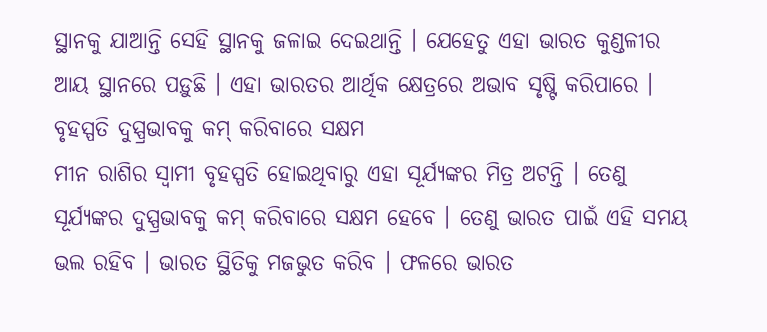ସ୍ଥାନକୁ ଯାଆନ୍ତି ସେହି ସ୍ଥାନକୁ ଜଳାଇ ଦେଇଥାନ୍ତି । ଯେହେତୁ ଏହା ଭାରତ କୁଣ୍ଡଳୀର ଆୟ ସ୍ଥାନରେ ପଡ଼ୁଛି । ଏହା ଭାରତର ଆର୍ଥିକ କ୍ଷେତ୍ରରେ ଅଭାବ ସୃଷ୍ଟି କରିପାରେ ।
ବୃହସ୍ପତି ଦୁସ୍ପ୍ରଭାବକୁ କମ୍ କରିବାରେ ସକ୍ଷମ
ମୀନ ରାଶିର ସ୍ୱାମୀ ବୃହସ୍ପତି ହୋଇଥିବାରୁ ଏହା ସୂର୍ଯ୍ୟଙ୍କର ମିତ୍ର ଅଟନ୍ତି । ତେଣୁ ସୂର୍ଯ୍ୟଙ୍କର ଦୁସ୍ପ୍ରଭାବକୁ କମ୍ କରିବାରେ ସକ୍ଷମ ହେବେ । ତେଣୁ ଭାରତ ପାଇଁ ଏହି ସମୟ ଭଲ ରହିବ । ଭାରତ ସ୍ଥିତିକୁ ମଜଭୁତ କରିବ । ଫଳରେ ଭାରତ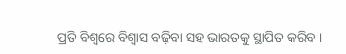ପ୍ରତି ବିଶ୍ୱରେ ବିଶ୍ୱାସ ବଢ଼ିବା ସହ ଭାରତକୁ ସ୍ଥାପିତ କରିବ ।